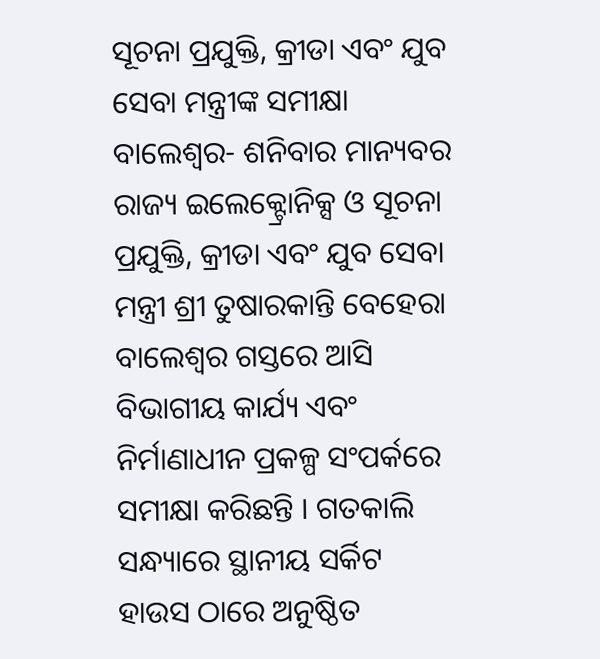ସୂଚନା ପ୍ରଯୁକ୍ତି, କ୍ରୀଡା ଏବଂ ଯୁବ ସେବା ମନ୍ତ୍ରୀଙ୍କ ସମୀକ୍ଷା
ବାଲେଶ୍ୱର- ଶନିବାର ମାନ୍ୟବର ରାଜ୍ୟ ଇଲେକ୍ଟ୍ରୋନିକ୍ସ ଓ ସୂଚନା ପ୍ରଯୁକ୍ତି, କ୍ରୀଡା ଏବଂ ଯୁବ ସେବା ମନ୍ତ୍ରୀ ଶ୍ରୀ ତୁଷାରକାନ୍ତି ବେହେରା ବାଲେଶ୍ୱର ଗସ୍ତରେ ଆସି ବିଭାଗୀୟ କାର୍ଯ୍ୟ ଏବଂ ନିର୍ମାଣାଧୀନ ପ୍ରକଳ୍ପ ସଂପର୍କରେ ସମୀକ୍ଷା କରିଛନ୍ତି । ଗତକାଲି ସନ୍ଧ୍ୟାରେ ସ୍ଥାନୀୟ ସର୍କିଟ ହାଉସ ଠାରେ ଅନୁଷ୍ଠିତ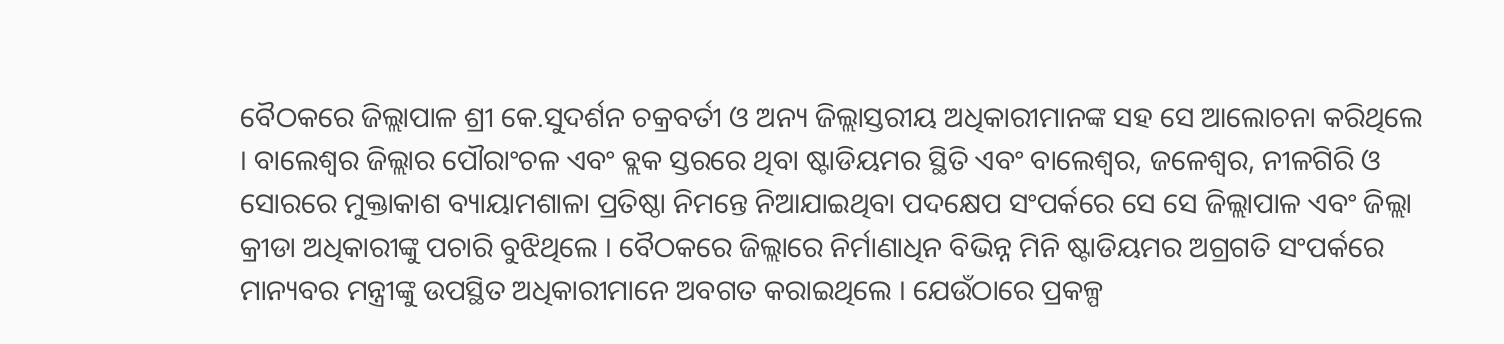ବୈଠକରେ ଜିଲ୍ଲାପାଳ ଶ୍ରୀ କେ.ସୁଦର୍ଶନ ଚକ୍ରବର୍ତୀ ଓ ଅନ୍ୟ ଜିଲ୍ଲାସ୍ତରୀୟ ଅଧିକାରୀମାନଙ୍କ ସହ ସେ ଆଲୋଚନା କରିଥିଲେ । ବାଲେଶ୍ୱର ଜିଲ୍ଲାର ପୌରାଂଚଳ ଏବଂ ବ୍ଲକ ସ୍ତରରେ ଥିବା ଷ୍ଟାଡିୟମର ସ୍ଥିତି ଏବଂ ବାଲେଶ୍ୱର, ଜଳେଶ୍ୱର, ନୀଳଗିରି ଓ ସୋରରେ ମୁକ୍ତାକାଶ ବ୍ୟାୟାମଶାଳା ପ୍ରତିଷ୍ଠା ନିମନ୍ତେ ନିଆଯାଇଥିବା ପଦକ୍ଷେପ ସଂପର୍କରେ ସେ ସେ ଜିଲ୍ଲାପାଳ ଏବଂ ଜିଲ୍ଲା କ୍ରୀଡା ଅଧିକାରୀଙ୍କୁ ପଚାରି ବୁଝିଥିଲେ । ବୈଠକରେ ଜିଲ୍ଲାରେ ନିର୍ମାଣାଧିନ ବିଭିନ୍ନ ମିନି ଷ୍ଟାଡିୟମର ଅଗ୍ରଗତି ସଂପର୍କରେ ମାନ୍ୟବର ମନ୍ତ୍ରୀଙ୍କୁ ଉପସ୍ଥିତ ଅଧିକାରୀମାନେ ଅବଗତ କରାଇଥିଲେ । ଯେଉଁଠାରେ ପ୍ରକଳ୍ପ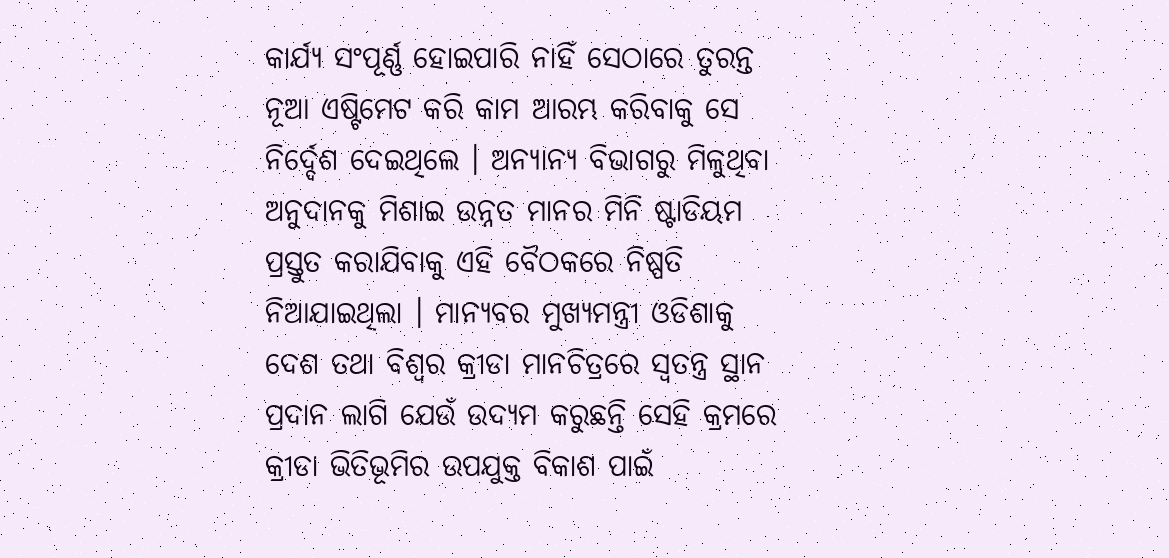କାର୍ଯ୍ୟ ସଂପୂର୍ଣ୍ଣ ହୋଇପାରି ନାହିଁ ସେଠାରେ ତୁରନ୍ତ ନୂଆ ଏଷ୍ଟିମେଟ କରି କାମ ଆରମ୍ଭ କରିବାକୁ ସେ ନିର୍ଦ୍ଦେଶ ଦେଇଥିଲେ । ଅନ୍ୟାନ୍ୟ ବିଭାଗରୁ ମିଳୁଥିବା ଅନୁଦାନକୁ ମିଶାଇ ଉନ୍ନତ ମାନର ମିନି ଷ୍ଟାଡିୟମ ପ୍ରସ୍ତୁତ କରାଯିବାକୁ ଏହି ବୈଠକରେ ନିଷ୍ପତି ନିଆଯାଇଥିଲା । ମାନ୍ୟବର ମୁଖ୍ୟମନ୍ତ୍ରୀ ଓଡିଶାକୁ ଦେଶ ତଥା ବିଶ୍ୱର କ୍ରୀଡା ମାନଚିତ୍ରରେ ସ୍ୱତନ୍ତ୍ର ସ୍ଥାନ ପ୍ରଦାନ ଲାଗି ଯେଉଁ ଉଦ୍ୟମ କରୁଛନ୍ତି ସେହି କ୍ରମରେ କ୍ରୀଡା ଭିତିଭୂମିର ଉପଯୁକ୍ତ ବିକାଶ ପାଇଁ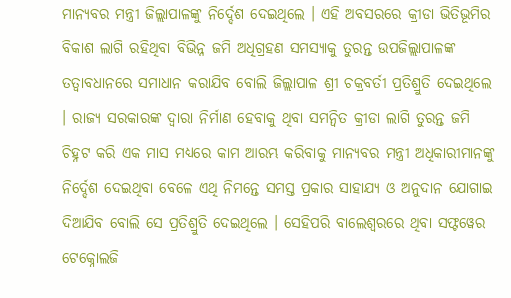ମାନ୍ୟବର ମନ୍ତ୍ରୀ ଜିଲ୍ଲାପାଳଙ୍କୁ ନିର୍ଦ୍ଦେଶ ଦେଇଥିଲେ । ଏହି ଅବସରରେ କ୍ରୀଡା ଭିତିଭୂମିର ବିକାଶ ଲାଗି ରହିଥିବା ବିଭିନ୍ନ ଜମି ଅଧିଗ୍ରହଣ ସମସ୍ୟାକୁ ତୁରନ୍ତ ଉପଜିଲ୍ଲାପାଳଙ୍କ ତତ୍ୱାବଧାନରେ ସମାଧାନ କରାଯିବ ବୋଲି ଜିଲ୍ଲାପାଳ ଶ୍ରୀ ଚକ୍ରବର୍ତୀ ପ୍ରତିଶ୍ରୁତି ଦେଇଥିଲେ । ରାଜ୍ୟ ସରକାରଙ୍କ ଦ୍ୱାରା ନିର୍ମାଣ ହେବାକୁ ଥିବା ସମନ୍ୱିତ କ୍ରୀଡା ଲାଗି ତୁରନ୍ତ ଜମି ଚିହ୍ନଟ କରି ଏକ ମାସ ମଧ୍ୟରେ କାମ ଆରମ୍ଭ କରିବାକୁ ମାନ୍ୟବର ମନ୍ତ୍ରୀ ଅଧିକାରୀମାନଙ୍କୁ ନିର୍ଦ୍ଦେଶ ଦେଇଥିବା ବେଳେ ଏଥି ନିମନ୍ତେ ସମସ୍ତ ପ୍ରକାର ସାହାଯ୍ୟ ଓ ଅନୁଦାନ ଯୋଗାଇ ଦିଆଯିବ ବୋଲି ସେ ପ୍ରତିଶ୍ରୁତି ଦେଇଥିଲେ । ସେହିପରି ବାଲେଶ୍ୱରରେ ଥିବା ସଫ୍ଟୱେର ଟେକ୍ନୋଲଜି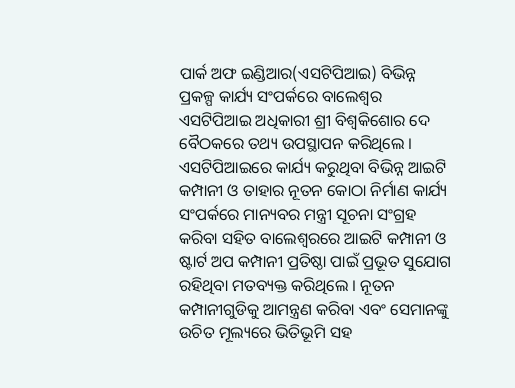ପାର୍କ ଅଫ ଇଣ୍ଡିଆର(ଏସଟିପିଆଇ) ବିଭିନ୍ନ ପ୍ରକଳ୍ପ କାର୍ଯ୍ୟ ସଂପର୍କରେ ବାଲେଶ୍ୱର ଏସଟିପିଆଇ ଅଧିକାରୀ ଶ୍ରୀ ବିଶ୍ୱକିଶୋର ଦେ ବୈଠକରେ ତଥ୍ୟ ଉପସ୍ଥାପନ କରିଥିଲେ । ଏସଟିପିଆଇରେ କାର୍ଯ୍ୟ କରୁଥିବା ବିଭିନ୍ନ ଆଇଟି କମ୍ପାନୀ ଓ ତାହାର ନୂତନ କୋଠା ନିର୍ମାଣ କାର୍ଯ୍ୟ ସଂପର୍କରେ ମାନ୍ୟବର ମନ୍ତ୍ରୀ ସୂଚନା ସଂଗ୍ରହ କରିବା ସହିତ ବାଲେଶ୍ୱରରେ ଆଇଟି କମ୍ପାନୀ ଓ ଷ୍ଟାର୍ଟ ଅପ କମ୍ପାନୀ ପ୍ରତିଷ୍ଠା ପାଇଁ ପ୍ରଭୂତ ସୁଯୋଗ ରହିଥିବା ମତବ୍ୟକ୍ତ କରିଥିଲେ । ନୂତନ କମ୍ପାନୀଗୁଡିକୁ ଆମନ୍ତ୍ରଣ କରିବା ଏବଂ ସେମାନଙ୍କୁ ଉଚିତ ମୂଲ୍ୟରେ ଭିତିଭୂମି ସହ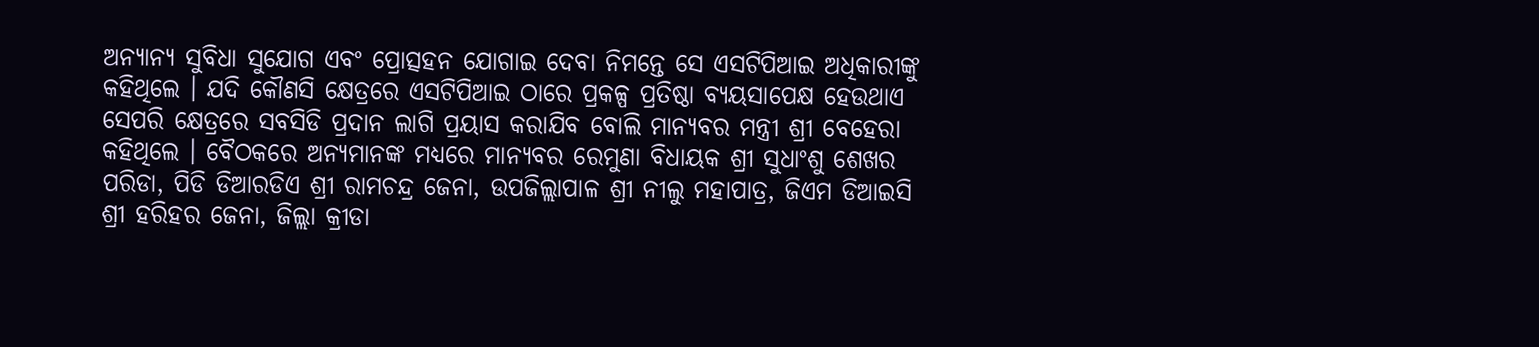ଅନ୍ୟାନ୍ୟ ସୁବିଧା ସୁଯୋଗ ଏବଂ ପ୍ରୋତ୍ସହନ ଯୋଗାଇ ଦେବା ନିମନ୍ତେ ସେ ଏସଟିପିଆଇ ଅଧିକାରୀଙ୍କୁ କହିଥିଲେ । ଯଦି କୌଣସି କ୍ଷେତ୍ରରେ ଏସଟିପିଆଇ ଠାରେ ପ୍ରକଳ୍ପ ପ୍ରତିଷ୍ଠା ବ୍ୟୟସାପେକ୍ଷ ହେଉଥାଏ ସେପରି କ୍ଷେତ୍ରରେ ସବସିଡି ପ୍ରଦାନ ଲାଗି ପ୍ରୟାସ କରାଯିବ ବୋଲି ମାନ୍ୟବର ମନ୍ତ୍ରୀ ଶ୍ରୀ ବେହେରା କହିଥିଲେ । ବୈଠକରେ ଅନ୍ୟମାନଙ୍କ ମଧ୍ୟରେ ମାନ୍ୟବର ରେମୁଣା ବିଧାୟକ ଶ୍ରୀ ସୁଧାଂଶୁ ଶେଖର ପରିଡା, ପିଡି ଡିଆରଡିଏ ଶ୍ରୀ ରାମଚନ୍ଦ୍ର ଜେନା, ଉପଜିଲ୍ଲାପାଳ ଶ୍ରୀ ନୀଲୁ ମହାପାତ୍ର, ଜିଏମ ଡିଆଇସି ଶ୍ରୀ ହରିହର ଜେନା, ଜିଲ୍ଲା କ୍ରୀଡା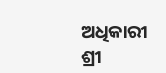ଅଧିକାରୀ ଶ୍ରୀ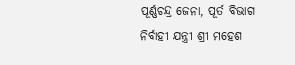ପୂର୍ଣ୍ଣଚନ୍ଦ୍ର ଜେନା, ପୂର୍ତ ବିଭାଗ ନିର୍ବାହୀ ଯନ୍ତ୍ରୀ ଶ୍ରୀ ମହେଶ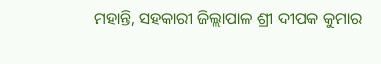ମହାନ୍ତି, ସହକାରୀ ଜିଲ୍ଲାପାଳ ଶ୍ରୀ ଦୀପକ କୁମାର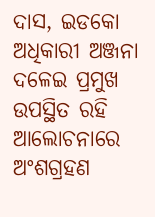ଦାସ, ଇଡକୋ ଅଧିକାରୀ ଅଞ୍ଜନା ଦଳେଇ ପ୍ରମୁଖ ଉପସ୍ଥିତ ରହି ଆଲୋଚନାରେ ଅଂଶଗ୍ରହଣ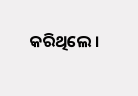କରିଥିଲେ ।